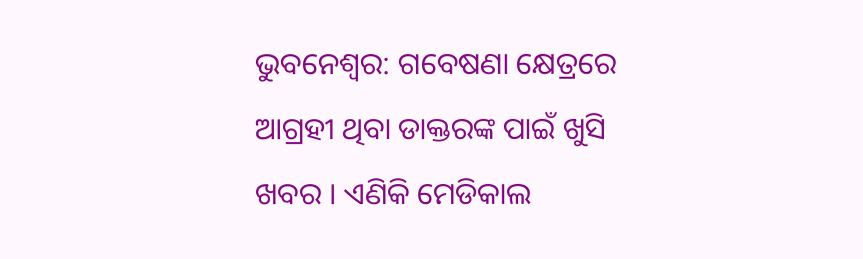ଭୁବନେଶ୍ବର: ଗବେଷଣା କ୍ଷେତ୍ରରେ ଆଗ୍ରହୀ ଥିବା ଡାକ୍ତରଙ୍କ ପାଇଁ ଖୁସି ଖବର । ଏଣିକି ମେଡିକାଲ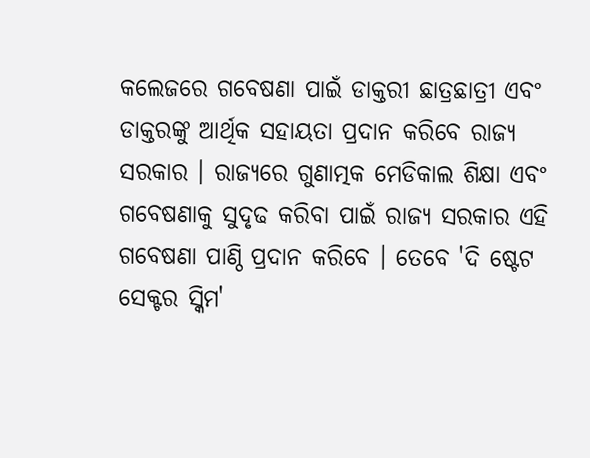କଲେଜରେ ଗବେଷଣା ପାଇଁ ଡାକ୍ତରୀ ଛାତ୍ରଛାତ୍ରୀ ଏବଂ ଡାକ୍ତରଙ୍କୁ ଆର୍ଥିକ ସହାୟତା ପ୍ରଦାନ କରିବେ ରାଜ୍ୟ ସରକାର । ରାଜ୍ୟରେ ଗୁଣାତ୍ମକ ମେଡିକାଲ ଶିକ୍ଷା ଏବଂ ଗବେଷଣାକୁ ସୁଦୃଢ କରିବା ପାଇଁ ରାଜ୍ୟ ସରକାର ଏହି ଗବେଷଣା ପାଣ୍ଠି ପ୍ରଦାନ କରିବେ । ତେବେ 'ଦି ଷ୍ଟେଟ ସେକ୍ଟର ସ୍କିମ'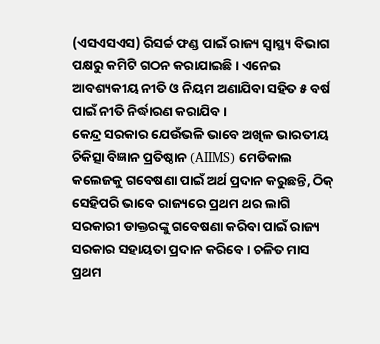(ଏସଏସଏସ) ରିସର୍ଚ୍ଚ ଫଣ୍ଡ ପାଇଁ ରାଜ୍ୟ ସ୍ୱାସ୍ଥ୍ୟ ବିଭାଗ ପକ୍ଷରୁ କମିଟି ଗଠନ କରାଯାଇଛି । ଏନେଇ ଆବଶ୍ୟକୀୟ ନୀତି ଓ ନିୟମ ଅଣାଯିବା ସହିତ ୫ ବର୍ଷ ପାଇଁ ନୀତି ନିର୍ଦ୍ଧାରଣ କରାଯିବ ।
କେନ୍ଦ୍ର ସରକାର ଯେଉଁଭଳି ଭାବେ ଅଖିଳ ଭାରତୀୟ ଚିକିତ୍ସା ବିଜ୍ଞାନ ପ୍ରତିଷ୍ଠାନ (AIIMS) ମେଡିକାଲ କଲେଜକୁ ଗବେଷଣା ପାଇଁ ଅର୍ଥ ପ୍ରଦାନ କରୁଛନ୍ତି, ଠିକ୍ ସେହିପରି ଭାବେ ରାଜ୍ୟରେ ପ୍ରଥମ ଥର ଲାଗି ସରକାରୀ ଡାକ୍ତରଙ୍କୁ ଗବେଷଣା କରିବା ପାଇଁ ରାଜ୍ୟ ସରକାର ସହାୟତା ପ୍ରଦାନ କରିବେ । ଚଳିତ ମାସ ପ୍ରଥମ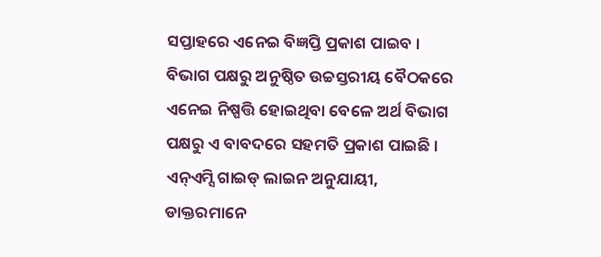ସପ୍ତାହରେ ଏନେଇ ବିଜ୍ଞପ୍ତି ପ୍ରକାଶ ପାଇବ । ବିଭାଗ ପକ୍ଷରୁ ଅନୁଷ୍ଠିତ ଉଚ୍ଚସ୍ତରୀୟ ବୈଠକରେ ଏନେଇ ନିଷ୍ପତ୍ତି ହୋଇଥିବା ବେଳେ ଅର୍ଥ ବିଭାଗ ପକ୍ଷରୁ ଏ ବାବଦରେ ସହମତି ପ୍ରକାଶ ପାଇଛି । ଏନ୍ଏମ୍ସି ଗାଇଡ୍ ଲାଇନ ଅନୁଯାୟୀ, ଡାକ୍ତରମାନେ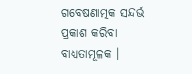ଗବେଷଣାତ୍ମକ ସନ୍ଦର୍ଭ ପ୍ରକାଶ କରିବା ବାଧ୍ୟତାମୂଳକ ।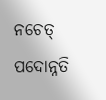ନଚେତ୍ ପଦୋନ୍ନତି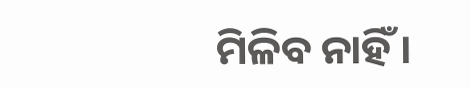ମିଳିବ ନାହିଁ ।